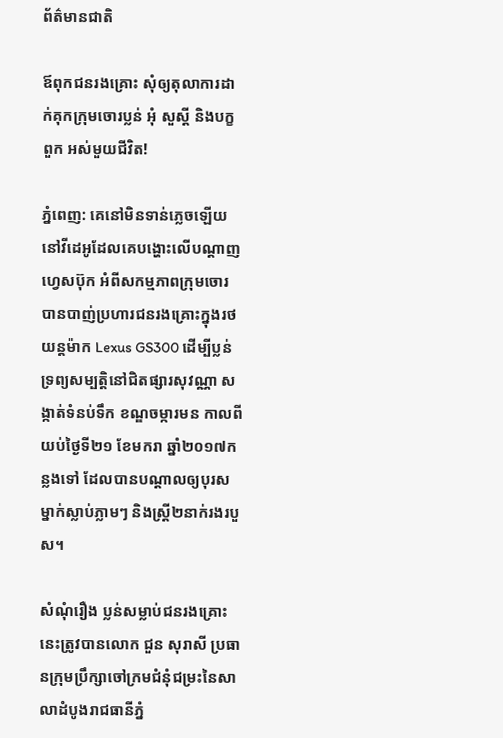ព័ត៌មានជាតិ

ឪពុកជនរងគ្រោះ សុំឲ្យតុលាការដាក់គុកក្រុមចោរប្លន់ អុំ សួស្តី និងបក្ខពួក អស់មួយជីវិត!

ភ្នំពេញ: គេនៅមិនទាន់ភ្លេចឡើយនៅវីដេអូដែលគេបង្ហោះលើបណ្តាញហ្វេសប៊ុក អំពីសកម្មភាពក្រុមចោរបានបាញ់ប្រហារជនរងគ្រោះក្នុងរថយន្តម៉ាក Lexus GS300 ដើម្បីប្លន់ទ្រព្យសម្បត្តិនៅជិតផ្សារសុវណ្ណា សង្កាត់ទំនប់ទឹក ខណ្ឌចម្ការមន កាលពីយប់ថ្ងៃទី២១ ខែមករា ឆ្នាំ២០១៧កន្លងទៅ ដែលបានបណ្ដាលឲ្យបុរសម្នាក់ស្លាប់ភ្លាមៗ និងស្ត្រី២នាក់រងរបួស។

សំណុំរឿង ប្លន់សម្លាប់ជនរងគ្រោះនេះត្រូវបានលោក ជួន សុរាសី ប្រធានក្រុមប្រឹក្សាចៅក្រមជំនុំជម្រះនៃសាលាដំបូងរាជធានីភ្នំ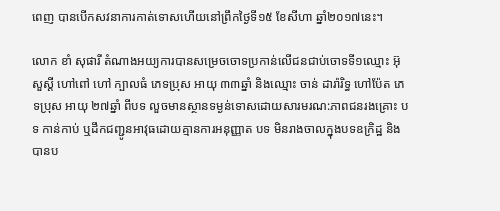ពេញ បានបើកសវនាការកាត់ទោសហើយនៅព្រឹកថ្ងៃទី១៥ ខែសីហា ឆ្នាំ២០១៧នេះ។

លោក ខាំ សុផារី តំណាងអយ្យការបានសម្រេចចោទប្រកាន់លើជនជាប់ចោទទី១ឈ្មោះ អ៊ុ សួស្ដី ហៅពៅ ហៅ ក្បាលធំ ភេទប្រុស អាយុ ៣៣ឆ្នាំ និងឈ្មោះ ចាន់ ដារ៉ារិទ្ធ ហៅប៉ែត ភេទប្រុស អាយុ ២៧ឆ្នាំ ពីបទ លួចមានស្ថានទម្ងន់ទោសដោយសារមរណ:ភាពជនរងគ្រោះ បទ កាន់កាប់ ឬដឹកជញ្ជូនអាវុធដោយគ្មានការអនុញ្ញាត បទ មិនរាងចាលក្នុងបទឧក្រិដ្ឋ និងបានប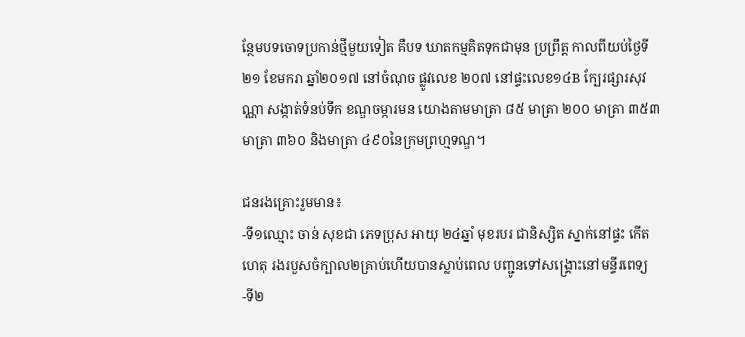ន្ថែមបទចោទប្រកាន់ថ្មីមួយទៀត គឺបទ ឃាតកម្មគិតទុកជាមុន ប្រព្រឹត្ត កាលពីយប់ថ្ងៃទី២១ ខែមករា ឆ្នាំ២០១៧ នៅចំណុច ផ្លូវលេខ ២០៧ នៅផ្ទះលេខ១៤B ក្បែរផ្សារសុវណ្ណា សង្កាត់ទំនប់ទឹក ខណ្ឌចម្ការមន យោងតាមមាត្រា ៨៥ មាត្រា ២០០ មាត្រា ៣៥៣ មាត្រា ៣៦០ និងមាត្រា ៤៩០នៃក្រមព្រហ្មទណ្ឌ។

ជនរងគ្រោះរួមមាន៖
-ទី១ឈ្មោះ ចាន់ សុខជា ភេទប្រុស អាយុ ២៤ឆ្នាំ មុខរបរ ជានិស្សិត ស្នាក់នៅផ្ទះ កើតហេតុ រងរបួសចំក្បាល២គ្រាប់ហើយបានស្លាប់ពេល បញ្ជូនទៅសង្គ្រោះនៅមន្ទីរពេទ្យ
-ទី២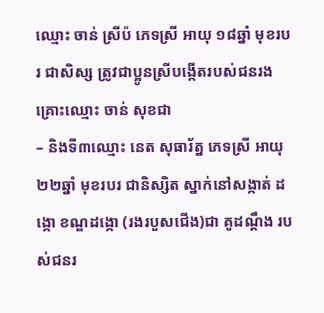ឈ្មោះ ចាន់ ស្រីប៉ ភេទស្រី អាយុ ១៨ឆ្នាំ មុខរបរ ជាសិស្ស ត្រូវជាប្អូនស្រីបង្កើតរបស់ជនរងគ្រោះឈ្មោះ ចាន់ សុខជា
– និងទី៣ឈ្មោះ នេត សុធារ័ត្ន ភេទស្រី អាយុ ២២ឆ្នាំ មុខរបរ ជានិស្សិត ស្នាក់នៅសង្កាត់ ដង្កោ ខណ្ឌដង្កោ (រងរបួសជើង)ជា គូដណ្ដឹង របស់ជនរ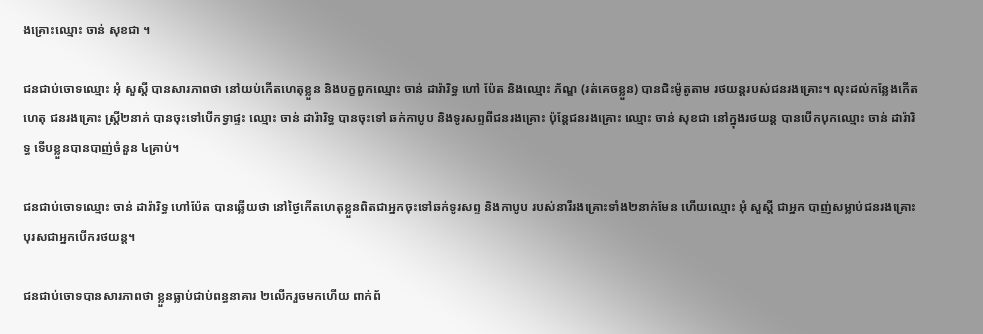ងគ្រោះឈ្មោះ ចាន់ សុខជា ។

ជនជាប់ចោទឈ្មោះ អុំ សួស្តី បានសារភាពថា នៅយប់កើតហេតុខ្លួន និងបក្ខពួកឈ្មោះ ចាន់ ដារ៉ារិទ្ធ ហៅ ប៉ែត និងឈ្មោះ ភ័ណ្ឌ (រត់គេចខ្លួន) បានជិះម៉ូតូតាម រថយន្តរបស់ជនរងគ្រោះ។ លុះដល់កន្លែងកើតហេតុ ជនរងគ្រោះ ស្ត្រី២នាក់ បានចុះទៅបើកទ្វាផ្ទះ ឈ្មោះ ចាន់ ដារ៉ារិទ្ធ បានចុះទៅ ឆក់កាបូប និងទូរសព្ទពីជនរងគ្រោះ ប៉ុន្តែជនរងគ្រោះ ឈ្មោះ ចាន់ សុខជា នៅក្នុងរថយន្ត បានបើកបុកឈ្មោះ ចាន់ ដារ៉ារិទ្ធ ទើបខ្លួនបានបាញ់ចំនួន ៤គ្រាប់។

ជនជាប់ចោទឈ្មោះ ចាន់ ដារ៉ារិទ្ធ ហៅប៉ែត បានឆ្លើយថា នៅថ្ងៃកើតហេតុខ្លួនពិតជាអ្នកចុះទៅឆក់ទូរសព្ទ និងកាបូប របស់នារីរងគ្រោះទាំង២នាក់មែន ហើយឈ្មោះ អុំ សួស្តី ជាអ្នក បាញ់សម្លាប់ជនរងគ្រោះបុរសជាអ្នកបើករថយន្ត។

ជនជាប់ចោទបានសារភាពថា ខ្លួនធ្លាប់ជាប់ពន្ធនាគារ ២លើករួចមកហើយ ពាក់ព័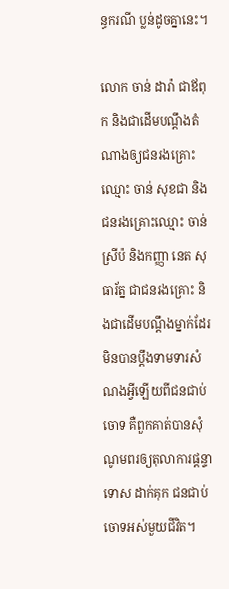ន្ធករណី ប្លន់ដូចគ្នានេះ។

លោក ចាន់ ដារ៉ា ជាឪពុក និងជាដើមបណ្ដឹងតំណាងឲ្យជនរងគ្រោះឈ្មោះ ចាន់ សុខជា និងជនរងគ្រោះឈ្មោះ ចាន់ ស្រីប៉ និងកញ្ញា នេត សុធារ័ត្ន ជាជនរងគ្រោះ និងជាដើមបណ្ដឹងម្នាក់ដែរ មិនបានប្តឹងទាមទារសំណងអ្វីឡើយពីជនជាប់ចោទ គឺពួកគាត់បានសុំណូមពរឲ្យតុលាការផ្តន្ទាទោស ដាក់គុក ជនជាប់ចោទអស់មួយជីវិត។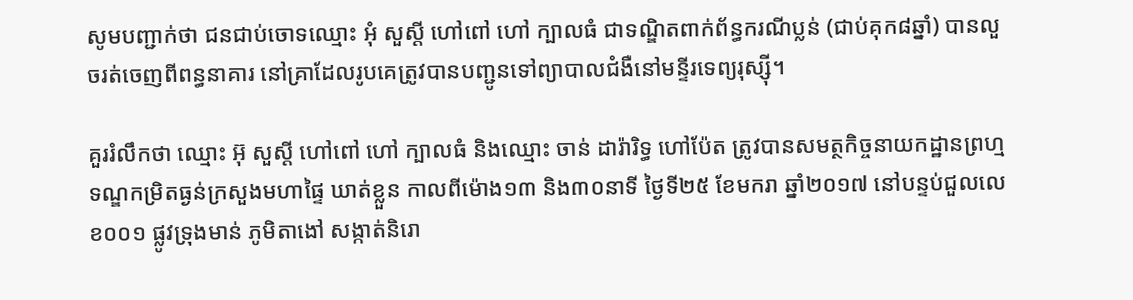សូមបញ្ជាក់ថា ជនជាប់ចោទឈ្មោះ អុំ សួស្តី ហៅពៅ ហៅ ក្បាលធំ ជាទណ្ឌិតពាក់ព័ន្ធករណីប្លន់ (ជាប់គុក៨ឆ្នាំ) បានលួចរត់ចេញពីពន្ធនាគារ នៅគ្រាដែលរូបគេត្រូវបានបញ្ជូនទៅព្យាបាលជំងឺនៅមន្ទីរទេព្យរុស្ស៊ី។

គួររំលឹកថា ឈ្មោះ អ៊ុ សួស្ដី ហៅពៅ ហៅ ក្បាលធំ និងឈ្មោះ ចាន់ ដារ៉ារិទ្ធ ហៅប៉ែត ត្រូវបានសមត្ថកិច្ចនាយកដ្ឋានព្រហ្មទណ្ឌកម្រិតធ្ងន់ក្រសួងមហាផ្ទៃ ឃាត់ខ្លួន កាលពីម៉ោង១៣ និង៣០នាទី ថ្ងៃទី២៥ ខែមករា ឆ្នាំ២០១៧ នៅបន្ទប់ជួលលេខ០០១ ផ្លូវទ្រុងមាន់ ភូមិតាងៅ សង្កាត់និរោ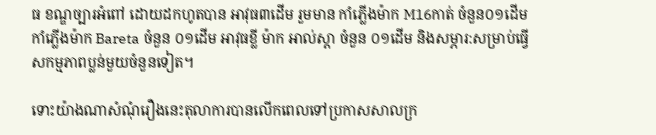ធ ខណ្ឌច្បារអំពៅ ដោយដកហូតបាន អាវុធ៣ដើម រួមមាន កាំភ្លើងម៉ាក M16កាត់ ចំនួន០១ដើម កាំភ្លើងម៉ាក Bareta ចំនួន ០១ដើម អាវុធខ្លី ម៉ាក អាល់ស្តា ចំនួន ០១ដើម និងសម្ភារ:សម្រាប់ធ្វើសកម្មភាពប្លន់មួយចំនួនទៀត។

ទោះយ៉ាងណាសំណុំរឿងនេះតុលាការបានលើកពេលទៅប្រកាសសាលក្រ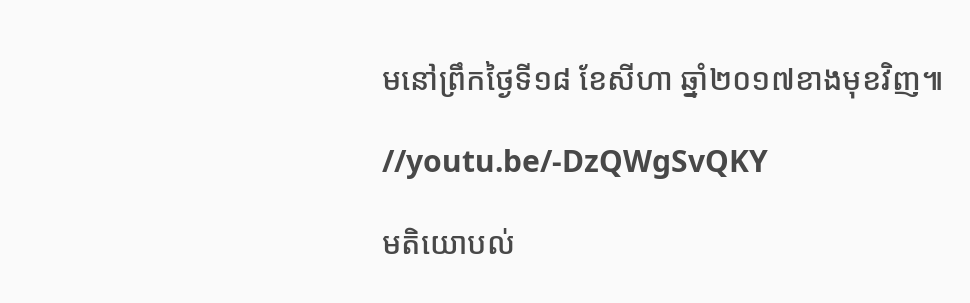មនៅព្រឹកថ្ងៃទី១៨ ខែសីហា ឆ្នាំ២០១៧ខាងមុខវិញ៕

//youtu.be/-DzQWgSvQKY

មតិយោបល់